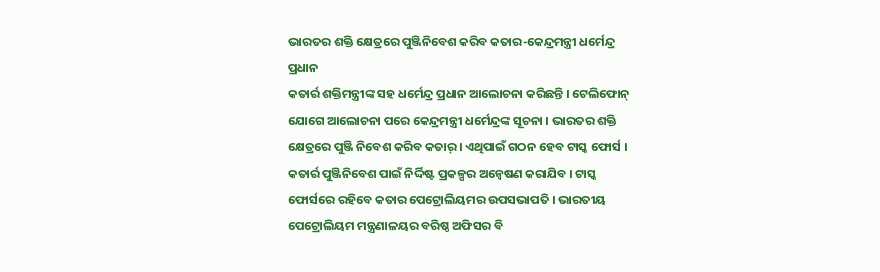ଭାରତର ଶକ୍ତି କ୍ଷେତ୍ରରେ ପୁଞ୍ଜିନିବେଶ କରିବ କତାର-କେନ୍ଦ୍ରମନ୍ତ୍ରୀ ଧର୍ମେନ୍ଦ୍ର ପ୍ରଧାନ
କତାର୍ର ଶକ୍ତିମନ୍ତ୍ରୀଙ୍କ ସହ ଧର୍ମେନ୍ଦ୍ର ପ୍ରଧାନ ଆଲୋଚନା କରିଛନ୍ତି । ଟେଲିଫୋନ୍ ଯୋଗେ ଆଲୋଚନା ପରେ କେନ୍ଦ୍ରମନ୍ତ୍ରୀ ଧର୍ମେନ୍ଦ୍ରଙ୍କ ସୂଚନା । ଭାରତର ଶକ୍ତି କ୍ଷେତ୍ରରେ ପୁଞ୍ଜି ନିବେଶ କରିବ କତାର୍ । ଏଥିପାଇଁ ଗଠନ ହେବ ଟାସ୍କ ଫୋର୍ସ । କତାର୍ର ପୁଞ୍ଜିନିବେଶ ପାଇଁ ନିର୍ଦ୍ଦିଷ୍ଟ ପ୍ରକଳ୍ପର ଅନ୍ବେଷଣ କରାଯିବ । ଟାସ୍କ ଫୋର୍ସରେ ରହିବେ କତାର ପେଟ୍ରୋଲିୟମର ଉପସଭାପତି । ଭାରତୀୟ ପେଟ୍ରୋଲିୟମ ମନ୍ତ୍ରଣାଳୟର ବରିଷ୍ଠ ଅଫିସର ବି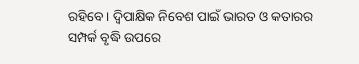ରହିବେ । ଦ୍ବିପାକ୍ଷିକ ନିବେଶ ପାଇଁ ଭାରତ ଓ କତାରର ସମ୍ପର୍କ ବୃଦ୍ଧି ଉପରେ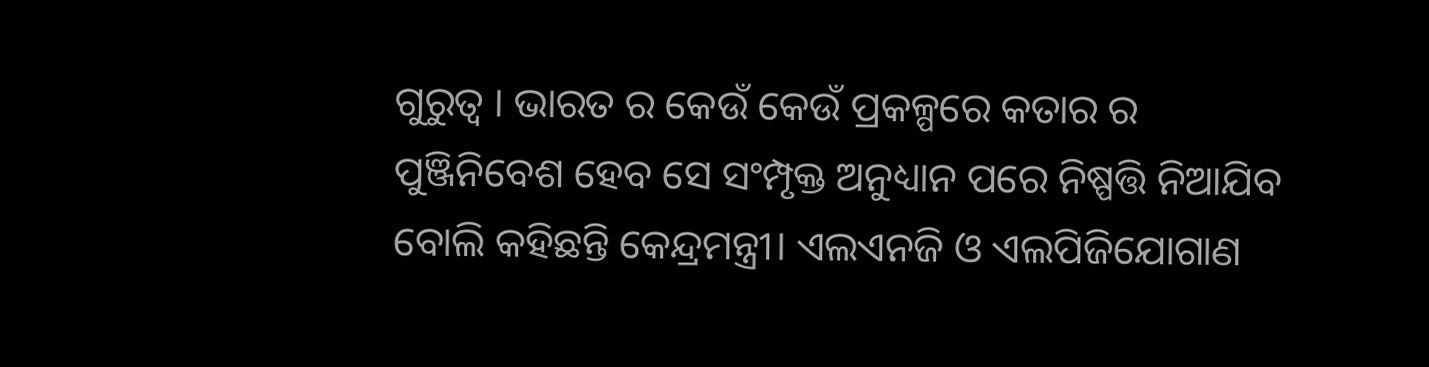ଗୁରୁତ୍ବ । ଭାରତ ର କେଉଁ କେଉଁ ପ୍ରକଳ୍ପରେ କତାର ର ପୁଞ୍ଜିନିବେଶ ହେବ ସେ ସଂମ୍ପୃକ୍ତ ଅନୁଧ୍ୟାନ ପରେ ନିଷ୍ପତ୍ତି ନିଆଯିବ ବୋଲି କହିଛନ୍ତି କେନ୍ଦ୍ରମନ୍ତ୍ରୀ। ଏଲଏନଜି ଓ ଏଲପିଜିଯୋଗାଣ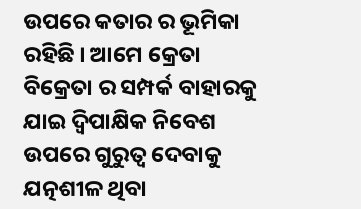ଉପରେ କତାର ର ଭୂମିକା ରହିଛି । ଆମେ କ୍ରେତା ବିକ୍ରେତା ର ସମ୍ପର୍କ ବାହାରକୁ ଯାଇ ଦ୍ୱିପାକ୍ଷିକ ନିବେଶ ଉପରେ ଗୁରୁତ୍ୱ ଦେବାକୁ ଯତ୍ନଶୀଳ ଥିବା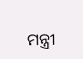ମନ୍ତ୍ରୀ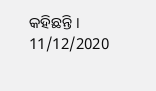କହିଛନ୍ତି ।
11/12/2020